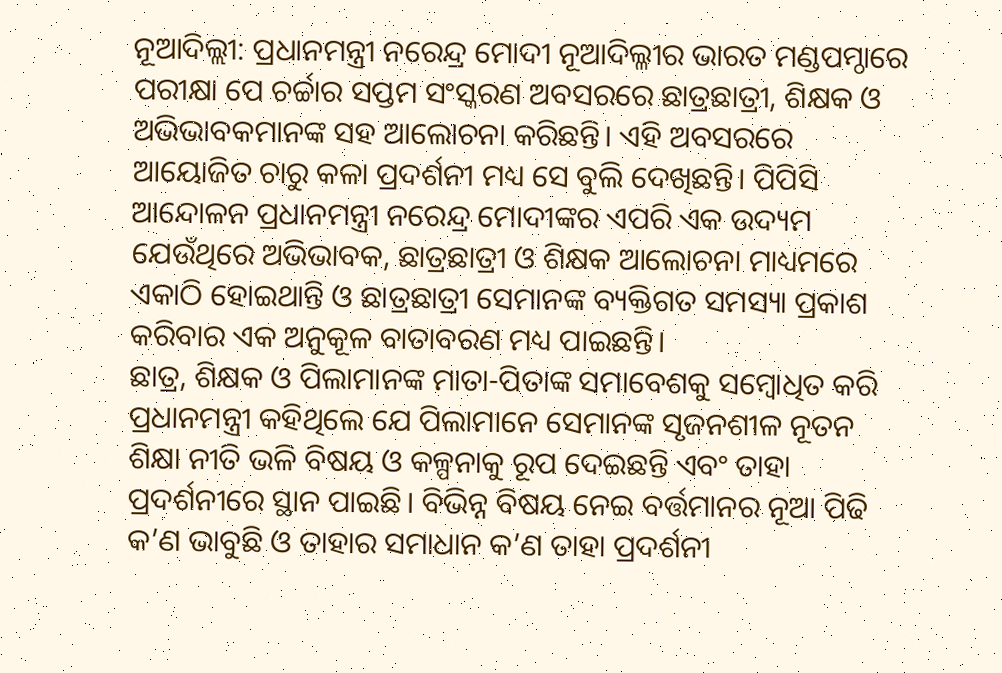ନୂଆଦିଲ୍ଲୀ: ପ୍ରଧାନମନ୍ତ୍ରୀ ନରେନ୍ଦ୍ର ମୋଦୀ ନୂଆଦିଲ୍ଳୀର ଭାରତ ମଣ୍ଡପମ୍ଠାରେ ପରୀକ୍ଷା ପେ ଚର୍ଚ୍ଚାର ସପ୍ତମ ସଂସ୍କରଣ ଅବସରରେ ଛାତ୍ରଛାତ୍ରୀ, ଶିକ୍ଷକ ଓ ଅଭିଭାବକମାନଙ୍କ ସହ ଆଲୋଚନା କରିଛନ୍ତି। ଏହି ଅବସରରେ ଆୟୋଜିତ ଚାରୁ କଳା ପ୍ରଦର୍ଶନୀ ମଧ୍ୟ ସେ ବୁଲି ଦେଖିଛନ୍ତି। ପିପିସି ଆନ୍ଦୋଳନ ପ୍ରଧାନମନ୍ତ୍ରୀ ନରେନ୍ଦ୍ର ମୋଦୀଙ୍କର ଏପରି ଏକ ଉଦ୍ୟମ ଯେଉଁଥିରେ ଅଭିଭାବକ, ଛାତ୍ରଛାତ୍ରୀ ଓ ଶିକ୍ଷକ ଆଲୋଚନା ମାଧ୍ୟମରେ ଏକାଠି ହୋଇଥାନ୍ତି ଓ ଛାତ୍ରଛାତ୍ରୀ ସେମାନଙ୍କ ବ୍ୟକ୍ତିଗତ ସମସ୍ୟା ପ୍ରକାଶ କରିବାର ଏକ ଅନୁକୂଳ ବାତାବରଣ ମଧ୍ୟ ପାଇଛନ୍ତି।
ଛାତ୍ର, ଶିକ୍ଷକ ଓ ପିଲାମାନଙ୍କ ମାତା-ପିତାଙ୍କ ସମାବେଶକୁ ସମ୍ବୋଧିତ କରି ପ୍ରଧାନମନ୍ତ୍ରୀ କହିଥିଲେ ଯେ ପିଲାମାନେ ସେମାନଙ୍କ ସୃଜନଶୀଳ ନୂତନ ଶିକ୍ଷା ନୀତି ଭଳି ବିଷୟ ଓ କଳ୍ପନାକୁ ରୂପ ଦେଇଛନ୍ତି ଏବଂ ତାହା ପ୍ରଦର୍ଶନୀରେ ସ୍ଥାନ ପାଇଛି। ବିଭିନ୍ନ ବିଷୟ ନେଇ ବର୍ତ୍ତମାନର ନୂଆ ପିଢି କ’ଣ ଭାବୁଛି ଓ ତାହାର ସମାଧାନ କ’ଣ ତାହା ପ୍ରଦର୍ଶନୀ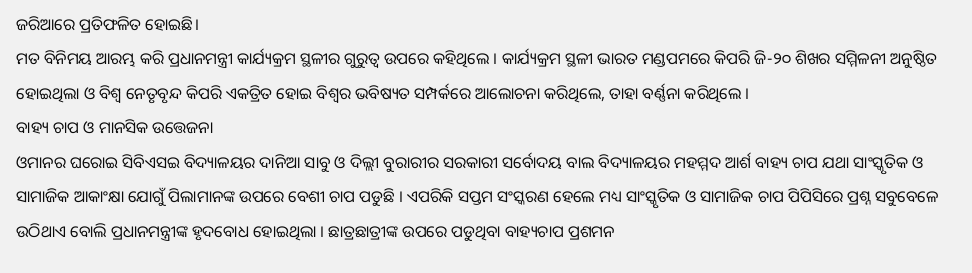ଜରିଆରେ ପ୍ରତିଫଳିତ ହୋଇଛି।
ମତ ବିନିମୟ ଆରମ୍ଭ କରି ପ୍ରଧାନମନ୍ତ୍ରୀ କାର୍ଯ୍ୟକ୍ରମ ସ୍ଥଳୀର ଗୁରୁତ୍ୱ ଉପରେ କହିଥିଲେ । କାର୍ଯ୍ୟକ୍ରମ ସ୍ଥଳୀ ଭାରତ ମଣ୍ଡପମରେ କିପରି ଜି-୨୦ ଶିଖର ସମ୍ମିଳନୀ ଅନୁଷ୍ଠିତ ହୋଇଥିଲା ଓ ବିଶ୍ୱ ନେତୃବୃନ୍ଦ କିପରି ଏକତ୍ରିତ ହୋଇ ବିଶ୍ୱର ଭବିଷ୍ୟତ ସମ୍ପର୍କରେ ଆଲୋଚନା କରିଥିଲେ, ତାହା ବର୍ଣ୍ଣନା କରିଥିଲେ ।
ବାହ୍ୟ ଚାପ ଓ ମାନସିକ ଉତ୍ତେଜନା
ଓମାନର ଘରୋଇ ସିବିଏସଇ ବିଦ୍ୟାଳୟର ଦାନିଆ ସାବୁ ଓ ଦିଲ୍ଲୀ ବୁରାରୀର ସରକାରୀ ସର୍ବୋଦୟ ବାଲ ବିଦ୍ୟାଳୟର ମହମ୍ମଦ ଆର୍ଶ ବାହ୍ୟ ଚାପ ଯଥା ସାଂସ୍କୃତିକ ଓ ସାମାଜିକ ଆକାଂକ୍ଷା ଯୋଗୁଁ ପିଲାମାନଙ୍କ ଉପରେ ବେଶୀ ଚାପ ପଡୁଛି । ଏପରିକି ସପ୍ତମ ସଂସ୍କରଣ ହେଲେ ମଧ୍ୟ ସାଂସ୍କୃତିକ ଓ ସାମାଜିକ ଚାପ ପିପିସିରେ ପ୍ରଶ୍ନ ସବୁବେଳେ ଉଠିଥାଏ ବୋଲି ପ୍ରଧାନମନ୍ତ୍ରୀଙ୍କ ହୃଦବୋଧ ହୋଇଥିଲା । ଛାତ୍ରଛାତ୍ରୀଙ୍କ ଉପରେ ପଡୁଥିବା ବାହ୍ୟଚାପ ପ୍ରଶମନ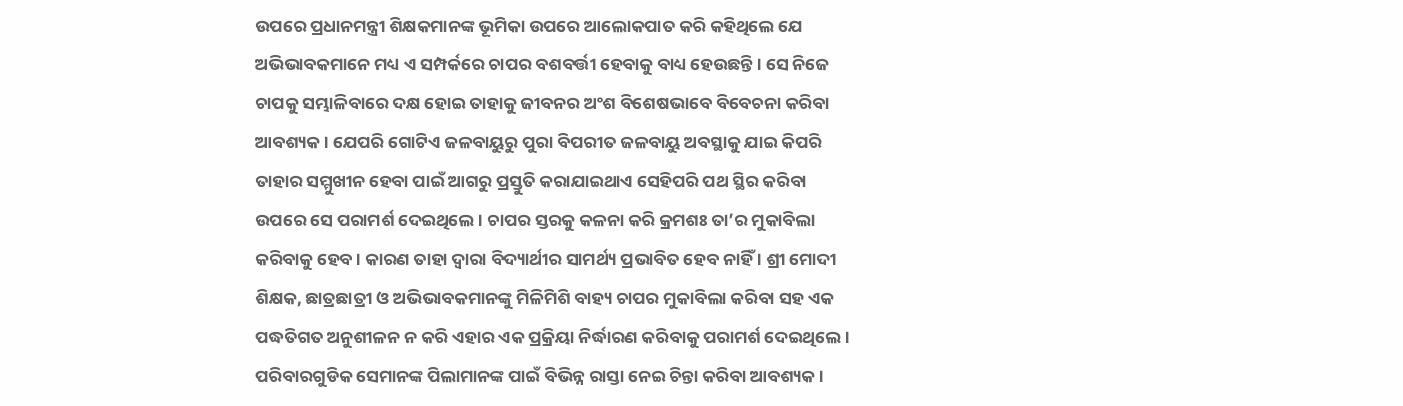ଉପରେ ପ୍ରଧାନମନ୍ତ୍ରୀ ଶିକ୍ଷକମାନଙ୍କ ଭୂମିକା ଉପରେ ଆଲୋକପାତ କରି କହିଥିଲେ ଯେ ଅଭିଭାବକମାନେ ମଧ୍ୟ ଏ ସମ୍ପର୍କରେ ଚାପର ବଶବର୍ତ୍ତୀ ହେବାକୁ ବାଧ୍ୟ ହେଉଛନ୍ତି । ସେ ନିଜେ ଚାପକୁ ସମ୍ଭାଳିବାରେ ଦକ୍ଷ ହୋଇ ତାହାକୁ ଜୀବନର ଅଂଶ ବିଶେଷଭାବେ ବିବେଚନା କରିବା ଆବଶ୍ୟକ । ଯେପରି ଗୋଟିଏ ଜଳବାୟୁରୁ ପୁରା ବିପରୀତ ଜଳବାୟୁ ଅବସ୍ଥାକୁ ଯାଇ କିପରି ତାହାର ସମ୍ମୁଖୀନ ହେବା ପାଇଁ ଆଗରୁ ପ୍ରସ୍ତୁତି କରାଯାଇଥାଏ ସେହିପରି ପଥ ସ୍ଥିର କରିବା ଉପରେ ସେ ପରାମର୍ଶ ଦେଇଥିଲେ । ଚାପର ସ୍ତରକୁ କଳନା କରି କ୍ରମଶଃ ତା’ର ମୁକାବିଲା କରିବାକୁ ହେବ । କାରଣ ତାହା ଦ୍ୱାରା ବିଦ୍ୟାର୍ଥୀର ସାମର୍ଥ୍ୟ ପ୍ରଭାବିତ ହେବ ନାହିଁ । ଶ୍ରୀ ମୋଦୀ ଶିକ୍ଷକ, ଛାତ୍ରଛାତ୍ରୀ ଓ ଅଭିଭାବକମାନଙ୍କୁ ମିଳିମିଶି ବାହ୍ୟ ଚାପର ମୁକାବିଲା କରିବା ସହ ଏକ ପଦ୍ଧତିଗତ ଅନୁଶୀଳନ ନ କରି ଏହାର ଏକ ପ୍ରକ୍ରିୟା ନିର୍ଦ୍ଧାରଣ କରିବାକୁ ପରାମର୍ଶ ଦେଇଥିଲେ । ପରିବାରଗୁଡିକ ସେମାନଙ୍କ ପିଲାମାନଙ୍କ ପାଇଁ ବିଭିନ୍ନ ରାସ୍ତା ନେଇ ଚିନ୍ତା କରିବା ଆବଶ୍ୟକ ।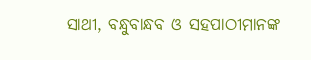ସାଥୀ, ବନ୍ଧୁବାନ୍ଧବ ଓ ସହପାଠୀମାନଙ୍କ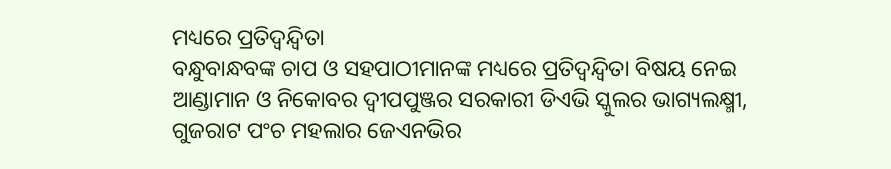ମଧ୍ୟରେ ପ୍ରତିଦ୍ୱନ୍ଦ୍ୱିତା
ବନ୍ଧୁବାନ୍ଧବଙ୍କ ଚାପ ଓ ସହପାଠୀମାନଙ୍କ ମଧ୍ୟରେ ପ୍ରତିଦ୍ୱନ୍ଦ୍ୱିତା ବିଷୟ ନେଇ ଆଣ୍ଡାମାନ ଓ ନିକୋବର ଦ୍ୱୀପପୁଞ୍ଜର ସରକାରୀ ଡିଏଭି ସ୍କୁଲର ଭାଗ୍ୟଲକ୍ଷ୍ମୀ, ଗୁଜରାଟ ପଂଚ ମହଲାର ଜେଏନଭିର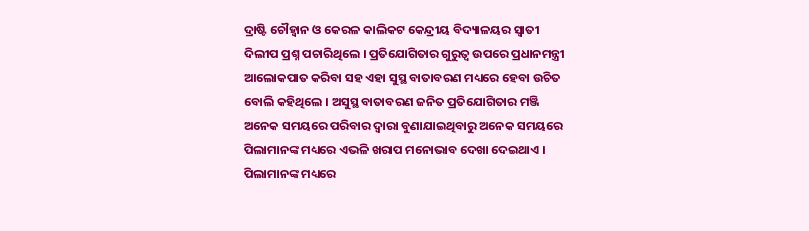ଦ୍ରାଷ୍ଟି ଚୌହ୍ୱାନ ଓ କେରଳ କାଲିକଟ କେନ୍ଦ୍ରୀୟ ବିଦ୍ୟାଳୟର ସ୍ୱାତୀ ଦିଲୀପ ପ୍ରଶ୍ନ ପଚାରିଥିଲେ । ପ୍ରତିଯୋଗିତାର ଗୁରୁତ୍ୱ ଉପରେ ପ୍ରଧାନମନ୍ତ୍ରୀ ଆଲୋକପାତ କରିବା ସହ ଏହା ସୁସ୍ଥ ବାତାବରଣ ମଧ୍ୟରେ ହେବା ଉଚିତ ବୋଲି କହିଥିଲେ । ଅସୁସ୍ଥ ବାତାବରଣ ଜନିତ ପ୍ରତିଯୋଗିତାର ମଞ୍ଜି ଅନେକ ସମୟରେ ପରିବାର ଦ୍ୱାରା ବୁଣାଯାଇଥିବାରୁ ଅନେକ ସମୟରେ ପିଲାମାନଙ୍କ ମଧ୍ୟରେ ଏଭଳି ଖରାପ ମନୋଭାବ ଦେଖା ଦେଇଥାଏ । ପିଲାମାନଙ୍କ ମଧ୍ୟରେ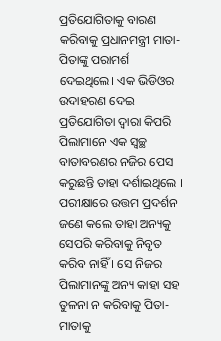ପ୍ରତିଯୋଗିତାକୁ ବାରଣ କରିବାକୁ ପ୍ରଧାନମନ୍ତ୍ରୀ ମାତା-ପିତାଙ୍କୁ ପରାମର୍ଶ ଦେଇଥିଲେ। ଏକ ଭିଡିଓର ଉଦାହରଣ ଦେଇ ପ୍ରତିଯୋଗିତା ଦ୍ୱାରା କିପରି ପିଲାମାନେ ଏକ ସ୍ୱଚ୍ଛ ବାତାବରଣର ନଜିର ପେସ କରୁଛନ୍ତି ତାହା ଦର୍ଶାଇଥିଲେ । ପରୀକ୍ଷାରେ ଉତ୍ତମ ପ୍ରଦର୍ଶନ ଜଣେ କଲେ ତାହା ଅନ୍ୟକୁ ସେପରି କରିବାକୁ ନିବୃତ କରିବ ନାହିଁ । ସେ ନିଜର ପିଲାମାନଙ୍କୁ ଅନ୍ୟ କାହା ସହ ତୁଳନା ନ କରିବାକୁ ପିତା-ମାତାକୁ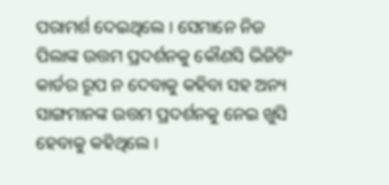ପରାମର୍ଶ ଦେଇଥିଲେ । ସେମାନେ ନିଜ ପିଲାଙ୍କ ଉତ୍ତମ ପ୍ରଦର୍ଶନକୁ କୌଣସି ଭିଜିଟିଂ କାର୍ଡର ରୂପ ନ ଦେବାକୁ କହିବା ସହ ଅନ୍ୟ ସାଙ୍ଗମାନଙ୍କ ଉତ୍ତମ ପ୍ରଦର୍ଶନକୁ ନେଇ ଖୁସି ହେବାକୁ କହିଥିଲେ ।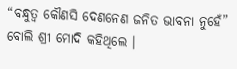“ବନ୍ଧୁତ୍ୱ କୌଣସି ଦେଣନେଣ ଜନିତ ଭାବନା ନୁହେଁ” ବୋଲି ଶ୍ରୀ ମୋଦି କହିଥିଲେ ।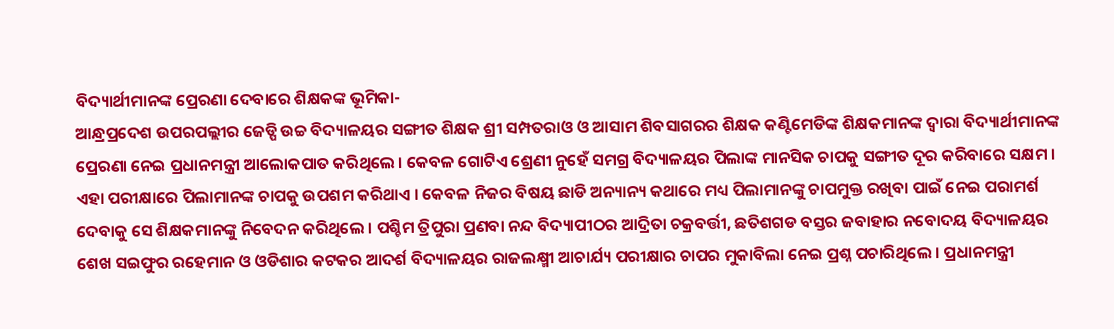ବିଦ୍ୟାର୍ଥୀମାନଙ୍କ ପ୍ରେରଣା ଦେବାରେ ଶିକ୍ଷକଙ୍କ ଭୂମିକା-
ଆନ୍ଧ୍ରପ୍ରଦେଶ ଉପରପଲ୍ଲୀର ଜେଡ୍ପି ଉଚ୍ଚ ବିଦ୍ୟାଳୟର ସଙ୍ଗୀତ ଶିକ୍ଷକ ଶ୍ରୀ ସମ୍ପତରାଓ ଓ ଆସାମ ଶିବସାଗରର ଶିକ୍ଷକ କଣ୍ଟିମେଡିଙ୍କ ଶିକ୍ଷକମାନଙ୍କ ଦ୍ୱାରା ବିଦ୍ୟାର୍ଥୀମାନଙ୍କ ପ୍ରେରଣା ନେଇ ପ୍ରଧାନମନ୍ତ୍ରୀ ଆଲୋକପାତ କରିଥିଲେ । କେବଳ ଗୋଟିଏ ଶ୍ରେଣୀ ନୁହେଁ ସମଗ୍ର ବିଦ୍ୟାଳୟର ପିଲାଙ୍କ ମାନସିକ ଚାପକୁ ସଙ୍ଗୀତ ଦୂର କରିବାରେ ସକ୍ଷମ । ଏହା ପରୀକ୍ଷାରେ ପିଲାମାନଙ୍କ ଚାପକୁ ଉପଶମ କରିଥାଏ । କେବଳ ନିଜର ବିଷୟ ଛାଡି ଅନ୍ୟାନ୍ୟ କଥାରେ ମଧ୍ୟ ପିଲାମାନଙ୍କୁ ଚାପମୁକ୍ତ ରଖିବା ପାଇଁ ନେଇ ପରାମର୍ଶ ଦେବାକୁ ସେ ଶିକ୍ଷକମାନଙ୍କୁ ନିବେଦନ କରିଥିଲେ । ପଶ୍ଚିମ ତ୍ରିପୁରା ପ୍ରଣବା ନନ୍ଦ ବିଦ୍ୟାପୀଠର ଆଦ୍ରିତା ଚକ୍ରବର୍ତ୍ତୀ, ଛତିଶଗଡ ବସ୍ତର ଜବାହାର ନବୋଦୟ ବିଦ୍ୟାଳୟର ଶେଖ ସଇଫୁର ରହେମାନ ଓ ଓଡିଶାର କଟକର ଆଦର୍ଶ ବିଦ୍ୟାଳୟର ରାଜଲକ୍ଷ୍ମୀ ଆଚାର୍ଯ୍ୟ ପରୀକ୍ଷାର ଚାପର ମୁକାବିଲା ନେଇ ପ୍ରଶ୍ନ ପଚାରିଥିଲେ । ପ୍ରଧାନମନ୍ତ୍ରୀ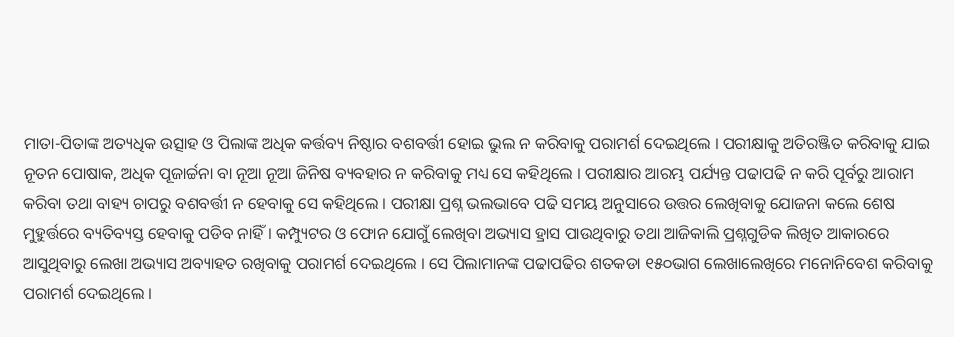ମାତା-ପିତାଙ୍କ ଅତ୍ୟଧିକ ଉତ୍ସାହ ଓ ପିଲାଙ୍କ ଅଧିକ କର୍ତ୍ତବ୍ୟ ନିଷ୍ଠାର ବଶବର୍ତ୍ତୀ ହୋଇ ଭୁଲ ନ କରିବାକୁ ପରାମର୍ଶ ଦେଇଥିଲେ । ପରୀକ୍ଷାକୁ ଅତିରଞ୍ଜିତ କରିବାକୁ ଯାଇ ନୂତନ ପୋଷାକ, ଅଧିକ ପୂଜାର୍ଚ୍ଚନା ବା ନୂଆ ନୂଆ ଜିନିଷ ବ୍ୟବହାର ନ କରିବାକୁ ମଧ୍ୟ ସେ କହିଥିଲେ । ପରୀକ୍ଷାର ଆରମ୍ଭ ପର୍ଯ୍ୟନ୍ତ ପଢାପଢି ନ କରି ପୂର୍ବରୁ ଆରାମ କରିବା ତଥା ବାହ୍ୟ ଚାପରୁ ବଶବର୍ତ୍ତୀ ନ ହେବାକୁ ସେ କହିଥିଲେ । ପରୀକ୍ଷା ପ୍ରଶ୍ନ ଭଲଭାବେ ପଢି ସମୟ ଅନୁସାରେ ଉତ୍ତର ଲେଖିବାକୁ ଯୋଜନା କଲେ ଶେଷ ମୁହୁର୍ତ୍ତରେ ବ୍ୟତିବ୍ୟସ୍ତ ହେବାକୁ ପଡିବ ନାହିଁ। କମ୍ପ୍ୟୁଟର ଓ ଫୋନ ଯୋଗୁଁ ଲେଖିବା ଅଭ୍ୟାସ ହ୍ରାସ ପାଉଥିବାରୁ ତଥା ଆଜିକାଲି ପ୍ରଶ୍ନଗୁଡିକ ଲିଖିତ ଆକାରରେ ଆସୁଥିବାରୁ ଲେଖା ଅଭ୍ୟାସ ଅବ୍ୟାହତ ରଖିବାକୁ ପରାମର୍ଶ ଦେଇଥିଲେ । ସେ ପିଲାମାନଙ୍କ ପଢାପଢିର ଶତକଡା ୧୫୦ଭାଗ ଲେଖାଲେଖିରେ ମନୋନିବେଶ କରିବାକୁ ପରାମର୍ଶ ଦେଇଥିଲେ ।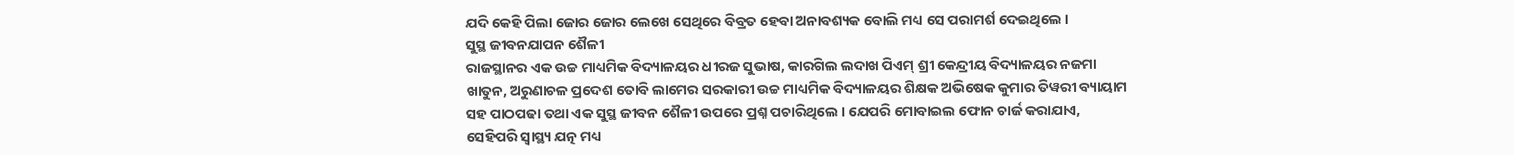ଯଦି କେହି ପିଲା ଜୋର ଜୋର ଲେଖେ ସେଥିରେ ବିବ୍ରତ ହେବା ଅନାବଶ୍ୟକ ବୋଲି ମଧ୍ୟ ସେ ପରାମର୍ଶ ଦେଇଥିଲେ ।
ସୁସ୍ଥ ଜୀବନଯାପନ ଶୈଳୀ
ରାଜସ୍ଥାନର ଏକ ଉଚ୍ଚ ମାଧ୍ୟମିକ ବିଦ୍ୟାଳୟର ଧୀରଜ ସୁଭାଷ, କାରଗିଲ ଲଦାଖ ପିଏମ୍ ଶ୍ରୀ କେନ୍ଦ୍ରୀୟ ବିଦ୍ୟାଳୟର ନଜମା ଖାତୁନ, ଅରୁଣାଚଳ ପ୍ରଦେଶ ତୋବି ଲାମେର ସରକାରୀ ଉଚ୍ଚ ମାଧ୍ୟମିକ ବିଦ୍ୟାଳୟର ଶିକ୍ଷକ ଅଭିଷେକ କୁମାର ତିୱରୀ ବ୍ୟାୟାମ ସହ ପାଠପଢା ତଥା ଏକ ସୁସ୍ଥ ଜୀବନ ଶୈଳୀ ଉପରେ ପ୍ରଶ୍ନ ପଚାରିଥିଲେ । ଯେପରି ମୋବାଇଲ ଫୋନ ଚାର୍ଜ କରାଯାଏ, ସେହିପରି ସ୍ୱାସ୍ଥ୍ୟ ଯତ୍ନ ମଧ୍ୟ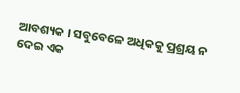ଆବଶ୍ୟକ । ସବୁବେଳେ ଅଧିକକୁ ପ୍ରଶ୍ରୟ ନ ଦେଇ ଏକ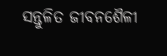ସନ୍ତୁଳିତ ଜୀବନଶୈଳୀ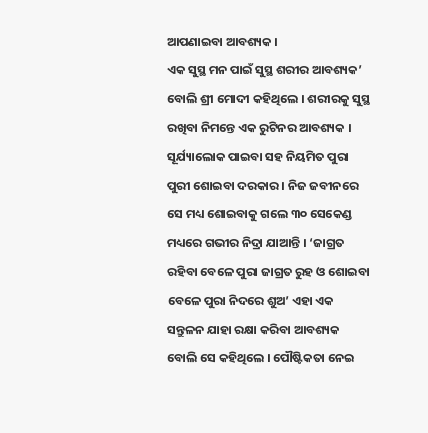ଆପଣାଇବା ଆବଶ୍ୟକ ।
ଏକ ସୁସ୍ଥ ମନ ପାଇଁ ସୁସ୍ଥ ଶରୀର ଆବଶ୍ୟକ’ ବୋଲି ଶ୍ରୀ ମୋଦୀ କହିଥିଲେ । ଶରୀରକୁ ସୁସ୍ଥ ରଖିବା ନିମନ୍ତେ ଏକ ରୁଟିନର ଆବଶ୍ୟକ । ସୂର୍ଯ୍ୟାଲୋକ ପାଇବା ସହ ନିୟମିତ ପୁରା ପୁରୀ ଶୋଇବା ଦରକାର । ନିଜ ଜବୀନରେ ସେ ମଧ୍ୟ ଶୋଇବାକୁ ଗଲେ ୩୦ ସେକେଣ୍ଡ ମଧ୍ୟରେ ଗଭୀର ନିଦ୍ରା ଯାଆନ୍ତି । ‘ଜାଗ୍ରତ ରହିବା ବେଳେ ପୁରା ଜାଗ୍ରତ ରୁହ ଓ ଶୋଇବା ବେଳେ ପୁରା ନିଦରେ ଶୁଅ’ ଏହା ଏକ ସନ୍ତୁଳନ ଯାହା ରକ୍ଷା କରିବା ଆବଶ୍ୟକ ବୋଲି ସେ କହିଥିଲେ । ପୌଷ୍ଟିକତା ନେଇ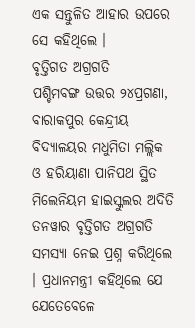ଏକ ସନ୍ତୁଳିତ ଆହାର ଉପରେ ସେ କହିଥିଲେ ।
ବୃତ୍ତିଗତ ଅଗ୍ରଗତି
ପଶ୍ଚିମବଙ୍ଗ ଉତ୍ତର ୨୪ପ୍ରଗଣା, ବାରାକପୁର କେନ୍ଦ୍ରୀୟ ବିଦ୍ୟାଳୟର ମଧୁମିତା ମଲ୍ଲିକ ଓ ହରିୟାଣା ପାନିପଥ ସ୍ଥିତ ମିଲେନିୟମ ହାଇସ୍କୁଲର ଅଦିତି ତନୱାର ବୃତ୍ତିଗତ ଅଗ୍ରଗତି ସମସ୍ୟା ନେଇ ପ୍ରଶ୍ନ କରିଥିଲେ । ପ୍ରଧାନମନ୍ତ୍ରୀ କହିଥିଲେ ଯେ ଯେତେବେଳେ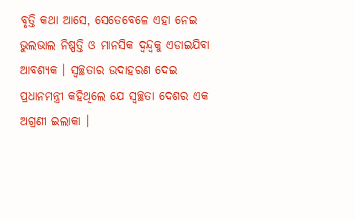ବୃତ୍ତି କଥା ଆସେ, ସେତେବେଳେ ଏହା ନେଇ ଭୁଲଭାଲ ନିଷ୍ପତ୍ତି ଓ ମାନସିକ ଦ୍ୱନ୍ଦ୍ୱକୁ ଏଡାଇଯିବା ଆବଶ୍ୟକ । ସ୍ୱଚ୍ଛତାର ଉଦାହରଣ ଦେଇ ପ୍ରଧାନମନ୍ତ୍ରୀ କହିଥିଲେ ଯେ ସ୍ୱଚ୍ଛତା ଦେଶର ଏକ ଅଗ୍ରଣୀ ଇଲାକା ।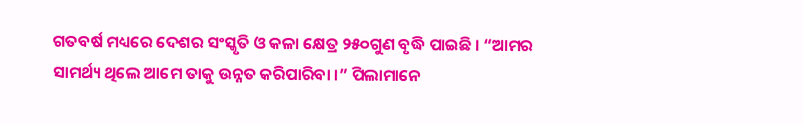ଗତବର୍ଷ ମଧ୍ୟରେ ଦେଶର ସଂସ୍କୃତି ଓ କଳା କ୍ଷେତ୍ର ୨୫୦ଗୁଣ ବୃଦ୍ଧି ପାଇଛି । “ଆମର ସାମର୍ଥ୍ୟ ଥିଲେ ଆମେ ତାକୁ ଉନ୍ନତ କରିପାରିବା ।” ପିଲାମାନେ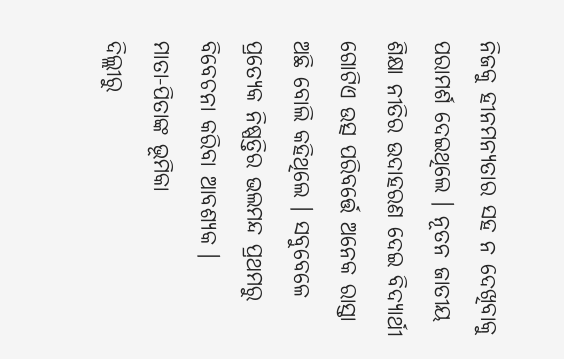ନିଜକୁ ହୀନମନ୍ୟତାର ସହ ନ ଦେଖିବାକୁ ପରାମର୍ଶ ଦେଇଥିଲେ । ନୂତନ ଜାତୀୟ ଶିକ୍ଷା ନୀତିର ଉଦାହରଣ ଦେଇ ବିଦ୍ୟାର୍ଥୀ ଗୋଟିଏ ଉତ୍ସ ପରିବର୍ତ୍ତେ ଅନେକ ରାସ୍ତା ଅଛି ବୋଲି କହିଥିଲେ । ସବୁବେଳେ ପ୍ରତ୍ୟେକ ନିଷ୍ପତ୍ତିର ଭଲମନ୍ଦ ପ୍ରଥମରୁ ବିବେଚନା କରିବା ଆବଶ୍ୟକ ।
ମାତା-ପିତାଙ୍କ ଭୂମିକା
ଦିଲ୍ଲୀରୁ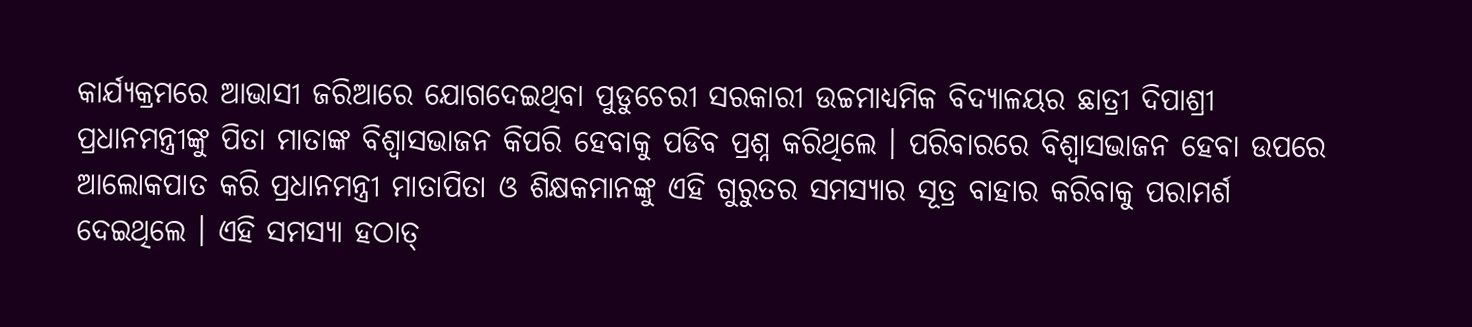କାର୍ଯ୍ୟକ୍ରମରେ ଆଭାସୀ ଜରିଆରେ ଯୋଗଦେଇଥିବା ପୁଡୁଚେରୀ ସରକାରୀ ଉଚ୍ଚମାଧ୍ୟମିକ ବିଦ୍ୟାଳୟର ଛାତ୍ରୀ ଦିପାଶ୍ରୀ ପ୍ରଧାନମନ୍ତ୍ରୀଙ୍କୁ ପିତା ମାତାଙ୍କ ବିଶ୍ୱାସଭାଜନ କିପରି ହେବାକୁ ପଡିବ ପ୍ରଶ୍ନ କରିଥିଲେ । ପରିବାରରେ ବିଶ୍ୱାସଭାଜନ ହେବା ଉପରେ ଆଲୋକପାତ କରି ପ୍ରଧାନମନ୍ତ୍ରୀ ମାତାପିତା ଓ ଶିକ୍ଷକମାନଙ୍କୁ ଏହି ଗୁରୁତର ସମସ୍ୟାର ସୂତ୍ର ବାହାର କରିବାକୁ ପରାମର୍ଶ ଦେଇଥିଲେ । ଏହି ସମସ୍ୟା ହଠାତ୍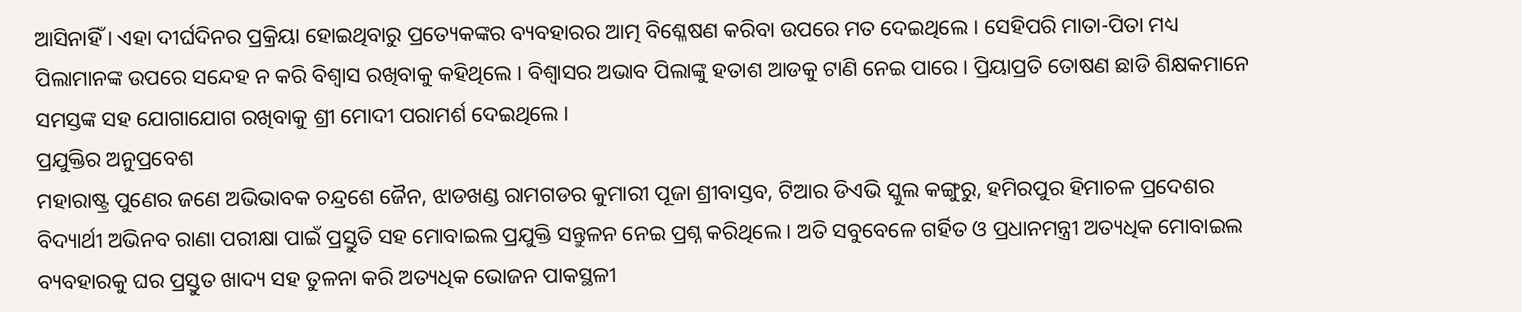ଆସିନାହିଁ । ଏହା ଦୀର୍ଘଦିନର ପ୍ରକ୍ରିୟା ହୋଇଥିବାରୁ ପ୍ରତ୍ୟେକଙ୍କର ବ୍ୟବହାରର ଆତ୍ମ ବିଶ୍ଳେଷଣ କରିବା ଉପରେ ମତ ଦେଇଥିଲେ । ସେହିପରି ମାତା-ପିତା ମଧ୍ୟ ପିଲାମାନଙ୍କ ଉପରେ ସନ୍ଦେହ ନ କରି ବିଶ୍ୱାସ ରଖିବାକୁ କହିଥିଲେ । ବିଶ୍ୱାସର ଅଭାବ ପିଲାଙ୍କୁ ହତାଶ ଆଡକୁ ଟାଣି ନେଇ ପାରେ । ପ୍ରିୟାପ୍ରତି ତୋଷଣ ଛାଡି ଶିକ୍ଷକମାନେ ସମସ୍ତଙ୍କ ସହ ଯୋଗାଯୋଗ ରଖିବାକୁ ଶ୍ରୀ ମୋଦୀ ପରାମର୍ଶ ଦେଇଥିଲେ ।
ପ୍ରଯୁକ୍ତିର ଅନୁପ୍ରବେଶ
ମହାରାଷ୍ଟ୍ର ପୁଣେର ଜଣେ ଅଭିଭାବକ ଚନ୍ଦ୍ରଶେ ଜୈନ, ଝାଡଖଣ୍ଡ ରାମଗଡର କୁମାରୀ ପୂଜା ଶ୍ରୀବାସ୍ତବ, ଟିଆର ଡିଏଭି ସ୍କୁଲ କଙ୍ଗୁରୁ, ହମିରପୁର ହିମାଚଳ ପ୍ରଦେଶର ବିଦ୍ୟାର୍ଥୀ ଅଭିନବ ରାଣା ପରୀକ୍ଷା ପାଇଁ ପ୍ରସ୍ତୁତି ସହ ମୋବାଇଲ ପ୍ରଯୁକ୍ତି ସନ୍ତୁଳନ ନେଇ ପ୍ରଶ୍ନ କରିଥିଲେ । ଅତି ସବୁବେଳେ ଗର୍ହିତ ଓ ପ୍ରଧାନମନ୍ତ୍ରୀ ଅତ୍ୟଧିକ ମୋବାଇଲ ବ୍ୟବହାରକୁ ଘର ପ୍ରସ୍ତୁତ ଖାଦ୍ୟ ସହ ତୁଳନା କରି ଅତ୍ୟଧିକ ଭୋଜନ ପାକସ୍ଥଳୀ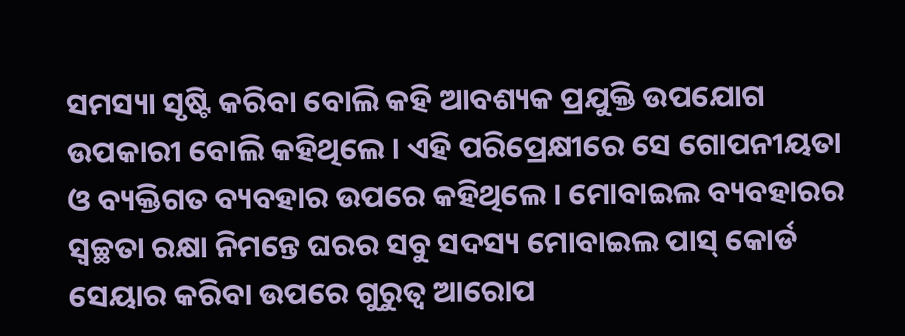ସମସ୍ୟା ସୃଷ୍ଟି କରିବା ବୋଲି କହି ଆବଶ୍ୟକ ପ୍ରଯୁକ୍ତି ଉପଯୋଗ ଉପକାରୀ ବୋଲି କହିଥିଲେ । ଏହି ପରିପ୍ରେକ୍ଷୀରେ ସେ ଗୋପନୀୟତା ଓ ବ୍ୟକ୍ତିଗତ ବ୍ୟବହାର ଉପରେ କହିଥିଲେ । ମୋବାଇଲ ବ୍ୟବହାରର ସ୍ୱଚ୍ଛତା ରକ୍ଷା ନିମନ୍ତେ ଘରର ସବୁ ସଦସ୍ୟ ମୋବାଇଲ ପାସ୍ କୋର୍ଡ ସେୟାର କରିବା ଉପରେ ଗୁରୁତ୍ୱ ଆରୋପ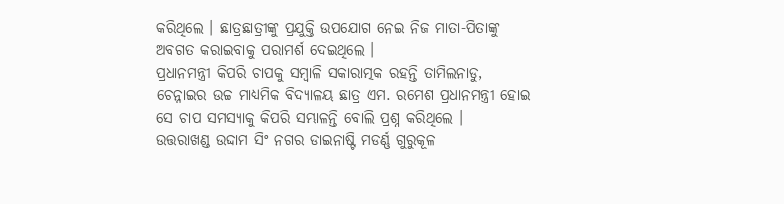କରିଥିଲେ । ଛାତ୍ରଛାତ୍ରୀଙ୍କୁ ପ୍ରଯୁକ୍ତି ଉପଯୋଗ ନେଇ ନିଜ ମାତା-ପିତାଙ୍କୁ ଅବଗତ କରାଇବାକୁ ପରାମର୍ଶ ଦେଇଥିଲେ ।
ପ୍ରଧାନମନ୍ତ୍ରୀ କିପରି ଚାପକୁ ସମ୍ବାଳି ସକାରାତ୍ମକ ରହନ୍ତି ତାମିଲନାଡୁ, ଚେନ୍ନାଇର ଉଚ୍ଚ ମାଧ୍ୟମିକ ବିଦ୍ୟାଳୟ ଛାତ୍ର ଏମ. ରମେଶ ପ୍ରଧାନମନ୍ତ୍ରୀ ହୋଇ ସେ ଚାପ ସମସ୍ୟାକୁ କିପରି ସମ୍ଭାଳନ୍ତି ବୋଲି ପ୍ରଶ୍ନ କରିଥିଲେ ।
ଉତ୍ତରାଖଣ୍ଡ ଉଦ୍ଦାମ ସିଂ ନଗର ଡାଇନାଷ୍ଟି ମଡର୍ଣ୍ଣ ଗୁରୁକୂଳ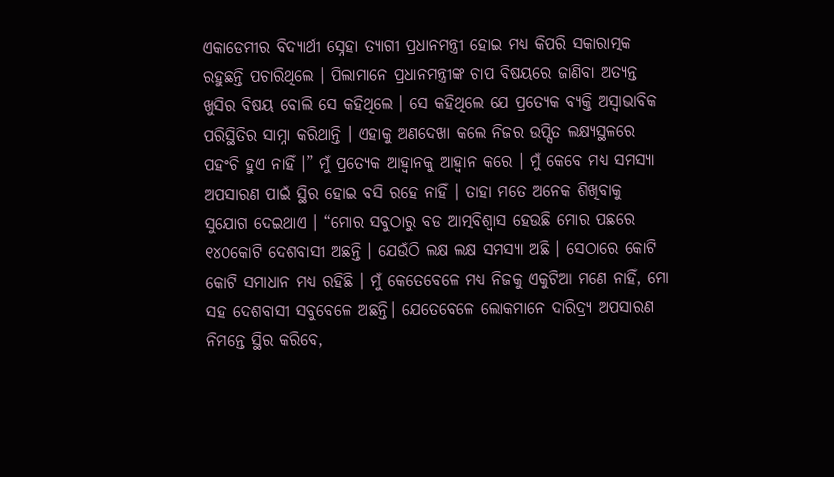ଏକାଡେମୀର ବିଦ୍ୟାର୍ଥୀ ସ୍ନେହା ତ୍ୟାଗୀ ପ୍ରଧାନମନ୍ତ୍ରୀ ହୋଇ ମଧ୍ୟ କିପରି ସକାରାତ୍ମକ ରହୁଛନ୍ତି ପଚାରିଥିଲେ । ପିଲାମାନେ ପ୍ରଧାନମନ୍ତ୍ରୀଙ୍କ ଚାପ ବିଷୟରେ ଜାଣିବା ଅତ୍ୟନ୍ତ ଖୁସିର ବିଷୟ ବୋଲି ସେ କହିଥିଲେ । ସେ କହିଥିଲେ ଯେ ପ୍ରତ୍ୟେକ ବ୍ୟକ୍ତି ଅସ୍ୱାଭାବିକ ପରିସ୍ଥିତିର ସାମ୍ନା କରିଥାନ୍ତି । ଏହାକୁ ଅଣଦେଖା କଲେ ନିଜର ଉପ୍ସିତ ଲକ୍ଷ୍ୟସ୍ଥଳରେ ପହଂଚି ହୁଏ ନାହିଁ ।” ମୁଁ ପ୍ରତ୍ୟେକ ଆହ୍ୱାନକୁ ଆହ୍ୱାନ କରେ । ମୁଁ କେବେ ମଧ୍ୟ ସମସ୍ୟା ଅପସାରଣ ପାଇଁ ସ୍ଥିର ହୋଇ ବସି ରହେ ନାହିଁ । ତାହା ମତେ ଅନେକ ଶିଖିବାକୁ ସୁଯୋଗ ଦେଇଥାଏ । “ମୋର ସବୁଠାରୁ ବଡ ଆତ୍ମବିଶ୍ୱାସ ହେଉଛି ମୋର ପଛରେ ୧୪୦କୋଟି ଦେଶବାସୀ ଅଛନ୍ତି । ଯେଉଁଠି ଲକ୍ଷ ଲକ୍ଷ ସମସ୍ୟା ଅଛି । ସେଠାରେ କୋଟି କୋଟି ସମାଧାନ ମଧ୍ୟ ରହିଛି । ମୁଁ କେତେବେଳେ ମଧ୍ୟ ନିଜକୁ ଏକୁଟିଆ ମଣେ ନାହିଁ, ମୋ ସହ ଦେଶବାସୀ ସବୁବେଳେ ଅଛନ୍ତି। ଯେତେବେଳେ ଲୋକମାନେ ଦାରିଦ୍ର୍ୟ ଅପସାରଣ ନିମନ୍ତେ ସ୍ଥିର କରିବେ,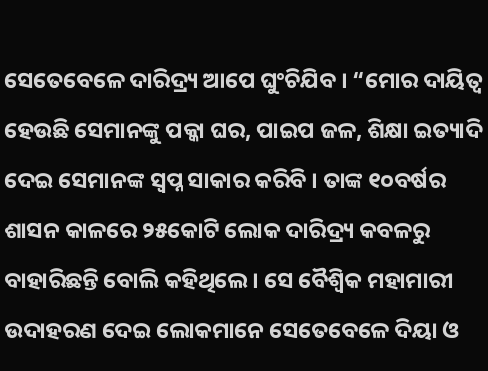ସେତେବେଳେ ଦାରିଦ୍ର୍ୟ ଆପେ ଘୁଂଚିଯିବ । “ମୋର ଦାୟିତ୍ୱ ହେଉଛି ସେମାନଙ୍କୁ ପକ୍କା ଘର, ପାଇପ ଜଳ, ଶିକ୍ଷା ଇତ୍ୟାଦି ଦେଇ ସେମାନଙ୍କ ସ୍ୱପ୍ନ ସାକାର କରିବି । ତାଙ୍କ ୧୦ବର୍ଷର ଶାସନ କାଳରେ ୨୫କୋଟି ଲୋକ ଦାରିଦ୍ର୍ୟ କବଳରୁ ବାହାରିଛନ୍ତି ବୋଲି କହିଥିଲେ । ସେ ବୈଶ୍ୱିକ ମହାମାରୀ ଉଦାହରଣ ଦେଇ ଲୋକମାନେ ସେତେବେଳେ ଦିୟା ଓ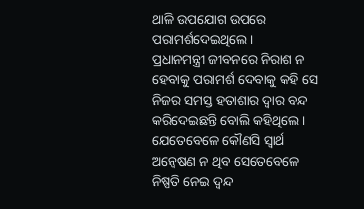ଥାଳି ଉପଯୋଗ ଉପରେ ପରାମର୍ଶଦେଇଥିଲେ ।
ପ୍ରଧାନମନ୍ତ୍ରୀ ଜୀବନରେ ନିରାଶ ନ ହେବାକୁ ପରାମର୍ଶ ଦେବାକୁ କହି ସେ ନିଜର ସମସ୍ତ ହତାଶାର ଦ୍ୱାର ବନ୍ଦ କରିଦେଇଛନ୍ତି ବୋଲି କହିଥିଲେ । ଯେତେବେଳେ କୌଣସି ସ୍ୱାର୍ଥ ଅନ୍ୱେଷଣ ନ ଥିବ ସେତେବେଳେ ନିଷ୍ପତି ନେଇ ଦ୍ୱନ୍ଦ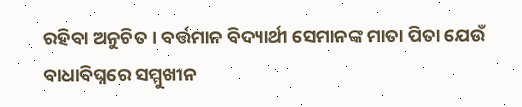ରହିବା ଅନୁଚିତ । ବର୍ତ୍ତମାନ ବିଦ୍ୟାର୍ଥୀ ସେମାନଙ୍କ ମାତା ପିତା ଯେଉଁ ବାଧାବିଘ୍ନରେ ସମ୍ମୁଖୀନ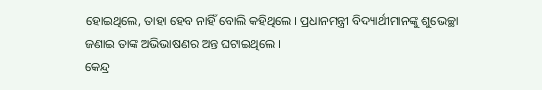ହୋଇଥିଲେ, ତାହା ହେବ ନାହିଁ ବୋଲି କହିଥିଲେ । ପ୍ରଧାନମନ୍ତ୍ରୀ ବିଦ୍ୟାର୍ଥୀମାନଙ୍କୁ ଶୁଭେଚ୍ଛା ଜଣାଇ ତାଙ୍କ ଅଭିଭାଷଣର ଅନ୍ତ ଘଟାଇଥିଲେ ।
କେନ୍ଦ୍ର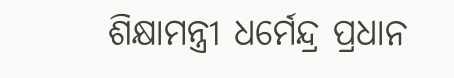ଶିକ୍ଷାମନ୍ତ୍ରୀ ଧର୍ମେନ୍ଦ୍ର ପ୍ରଧାନ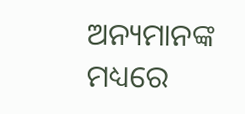ଅନ୍ୟମାନଙ୍କ ମଧ୍ୟରେ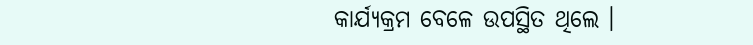କାର୍ଯ୍ୟକ୍ରମ ବେଳେ ଉପସ୍ଥିତ ଥିଲେ ।